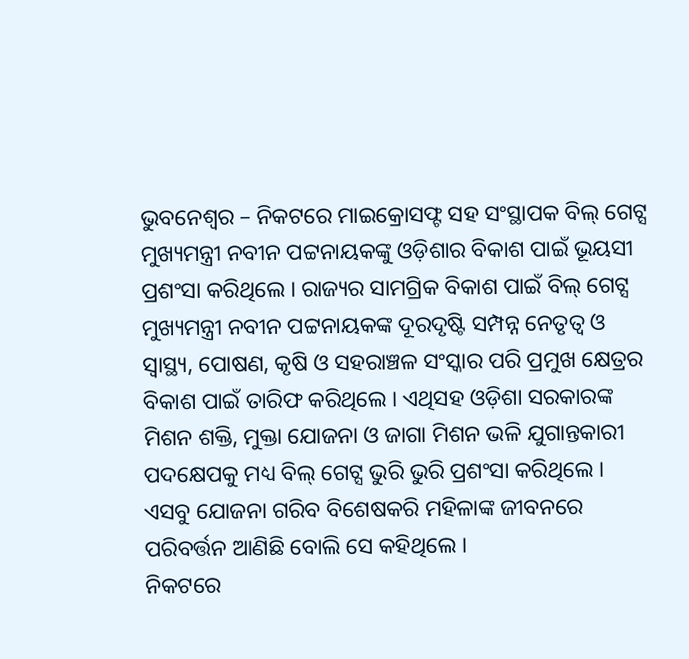ଭୁବନେଶ୍ୱର – ନିକଟରେ ମାଇକ୍ରୋସଫ୍ଟ ସହ ସଂସ୍ଥାପକ ବିଲ୍ ଗେଟ୍ସ ମୁଖ୍ୟମନ୍ତ୍ରୀ ନବୀନ ପଟ୍ଟନାୟକଙ୍କୁ ଓଡ଼ିଶାର ବିକାଶ ପାଇଁ ଭୂୟସୀ ପ୍ରଶଂସା କରିଥିଲେ । ରାଜ୍ୟର ସାମଗ୍ରିକ ବିକାଶ ପାଇଁ ବିଲ୍ ଗେଟ୍ସ ମୁଖ୍ୟମନ୍ତ୍ରୀ ନବୀନ ପଟ୍ଟନାୟକଙ୍କ ଦୂରଦୃଷ୍ଟି ସମ୍ପନ୍ନ ନେତୃତ୍ବ ଓ ସ୍ୱାସ୍ଥ୍ୟ, ପୋଷଣ, କୃଷି ଓ ସହରାଞ୍ଚଳ ସଂସ୍କାର ପରି ପ୍ରମୁଖ କ୍ଷେତ୍ରର ବିକାଶ ପାଇଁ ତାରିଫ କରିଥିଲେ । ଏଥିସହ ଓଡ଼ିଶା ସରକାରଙ୍କ ମିଶନ ଶକ୍ତି, ମୁକ୍ତା ଯୋଜନା ଓ ଜାଗା ମିଶନ ଭଳି ଯୁଗାନ୍ତକାରୀ ପଦକ୍ଷେପକୁ ମଧ୍ୟ ବିଲ୍ ଗେଟ୍ସ ଭୁରି ଭୁରି ପ୍ରଶଂସା କରିଥିଲେ । ଏସବୁ ଯୋଜନା ଗରିବ ବିଶେଷକରି ମହିଳାଙ୍କ ଜୀବନରେ ପରିବର୍ତ୍ତନ ଆଣିଛି ବୋଲି ସେ କହିଥିଲେ ।
ନିକଟରେ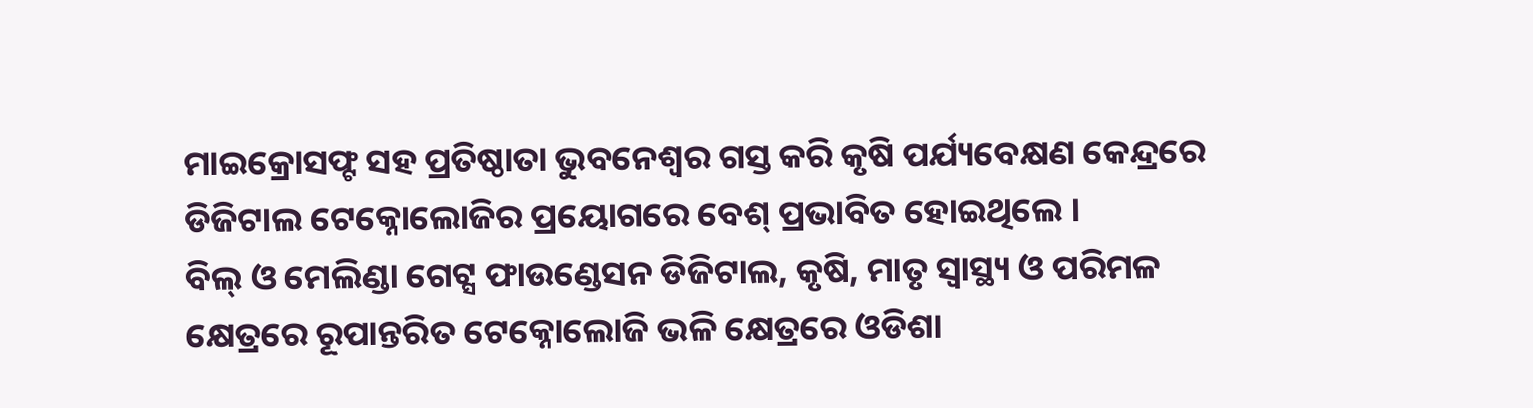ମାଇକ୍ରୋସଫ୍ଟ ସହ ପ୍ରତିଷ୍ଠାତା ଭୁବନେଶ୍ୱର ଗସ୍ତ କରି କୃଷି ପର୍ଯ୍ୟବେକ୍ଷଣ କେନ୍ଦ୍ରରେ ଡିଜିଟାଲ ଟେକ୍ନୋଲୋଜିର ପ୍ରୟୋଗରେ ବେଶ୍ ପ୍ରଭାବିତ ହୋଇଥିଲେ ।
ବିଲ୍ ଓ ମେଲିଣ୍ଡା ଗେଟ୍ସ ଫାଉଣ୍ଡେସନ ଡିଜିଟାଲ, କୃଷି, ମାତୃ ସ୍ୱାସ୍ଥ୍ୟ ଓ ପରିମଳ କ୍ଷେତ୍ରରେ ରୂପାନ୍ତରିତ ଟେକ୍ନୋଲୋଜି ଭଳି କ୍ଷେତ୍ରରେ ଓଡିଶା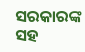ସରକାରଙ୍କ ସହ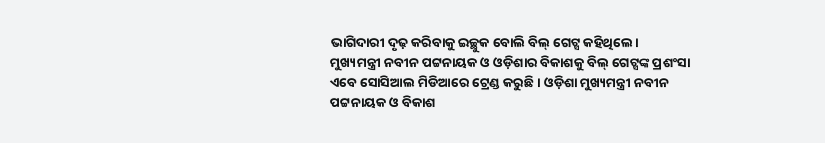ଭାଗିଦାରୀ ଦୃଢ଼ କରିବାକୁ ଇଚ୍ଛୁକ ବୋଲି ବିଲ୍ ଗେଟ୍ସ କହିଥିଲେ।
ମୁଖ୍ୟମନ୍ତ୍ରୀ ନବୀନ ପଟ୍ଟନାୟକ ଓ ଓଡ଼ିଶାର ବିକାଶକୁ ବିଲ୍ ଗେଟ୍ସଙ୍କ ପ୍ରଶଂସା ଏବେ ସୋସିଆଲ ମିଡିଆରେ ଟ୍ରେଣ୍ଡ କରୁଛି । ଓଡ଼ିଶା ମୁଖ୍ୟମନ୍ତ୍ରୀ ନବୀନ ପଟ୍ଟନାୟକ ଓ ବିକାଶ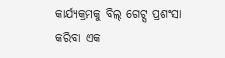କାର୍ଯ୍ୟକ୍ରମକୁ ବିଲ୍ ଗେଟ୍ସ ପ୍ରଶଂସା କରିବା ଏକ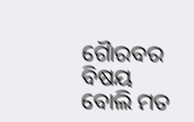ଗୈାରବର ବିଷୟ ବୋଲି ମତ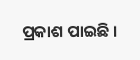ପ୍ରକାଶ ପାଇଛି ।